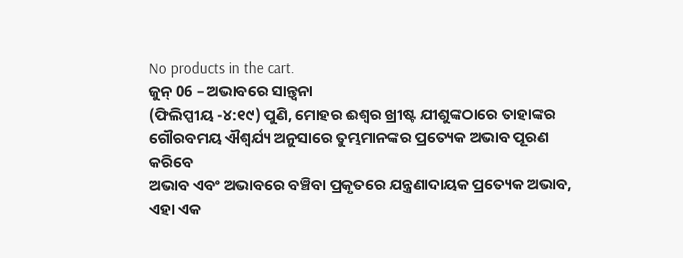No products in the cart.
ଜୁନ୍ 06 – ଅଭାବରେ ସାନ୍ତ୍ୱନା
(ଫିଲିପ୍ପୀୟ -୪:୧୯) ପୁଣି, ମୋହର ଈଶ୍ୱର ଖ୍ରୀଷ୍ଟ ଯୀଶୁଙ୍କଠାରେ ତାହାଙ୍କର ଗୌରବମୟ ଐଶ୍ୱର୍ଯ୍ୟ ଅନୁସାରେ ତୁମ୍ଭମାନଙ୍କର ପ୍ରତ୍ୟେକ ଅଭାବ ପୂରଣ କରିବେ
ଅଭାବ ଏବଂ ଅଭାବରେ ବଞ୍ଚିବା ପ୍ରକୃତରେ ଯନ୍ତ୍ରଣାଦାୟକ ପ୍ରତ୍ୟେକ ଅଭାବ, ଏହା ଏକ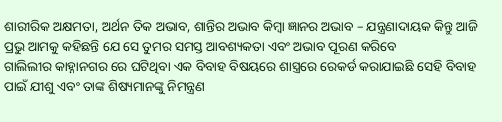ଶାରୀରିକ ଅକ୍ଷମତା, ଅର୍ଥନ ତିକ ଅଭାବ, ଶାନ୍ତିର ଅଭାବ କିମ୍ବା ଜ୍ଞାନର ଅଭାବ – ଯନ୍ତ୍ରଣାଦାୟକ କିନ୍ତୁ ଆଜି ପ୍ରଭୁ ଆମକୁ କହିଛନ୍ତି ଯେ ସେ ତୁମର ସମସ୍ତ ଆବଶ୍ୟକତା ଏବଂ ଅଭାବ ପୂରଣ କରିବେ
ଗାଲିଲୀର କାହ୍ନାନଗର ରେ ଘଟିଥିବା ଏକ ବିବାହ ବିଷୟରେ ଶାସ୍ତ୍ରରେ ରେକର୍ଡ କରାଯାଇଛି ସେହି ବିବାହ ପାଇଁ ଯୀଶୁ ଏବଂ ତାଙ୍କ ଶିଷ୍ୟମାନଙ୍କୁ ନିମନ୍ତ୍ରଣ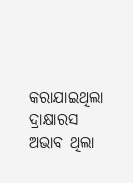କରାଯାଇଥିଲା ଦ୍ରାକ୍ଷାରସ ଅଭାବ ଥିଲା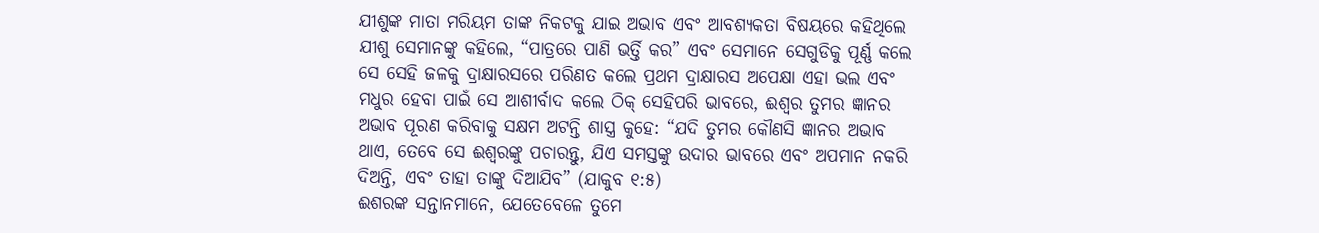ଯୀଶୁଙ୍କ ମାତା ମରିୟମ ତାଙ୍କ ନିକଟକୁ ଯାଇ ଅଭାବ ଏବଂ ଆବଶ୍ୟକତା ବିଷୟରେ କହିଥିଲେ
ଯୀଶୁ ସେମାନଙ୍କୁ କହିଲେ, “ପାତ୍ରରେ ପାଣି ଭର୍ତ୍ତି କର” ଏବଂ ସେମାନେ ସେଗୁଡିକୁ ପୂର୍ଣ୍ଣ କଲେ ସେ ସେହି ଜଳକୁ ଦ୍ରାକ୍ଷାରସରେ ପରିଣତ କଲେ ପ୍ରଥମ ଦ୍ରାକ୍ଷାରସ ଅପେକ୍ଷା ଏହା ଭଲ ଏବଂ ମଧୁର ହେବା ପାଇଁ ସେ ଆଶୀର୍ବାଦ କଲେ ଠିକ୍ ସେହିପରି ଭାବରେ, ଈଶ୍ବର ତୁମର ଜ୍ଞାନର ଅଭାବ ପୂରଣ କରିବାକୁ ସକ୍ଷମ ଅଟନ୍ତି ଶାସ୍ତ୍ର କୁହେ: “ଯଦି ତୁମର କୌଣସି ଜ୍ଞାନର ଅଭାବ ଥାଏ, ତେବେ ସେ ଈଶ୍ବରଙ୍କୁ ପଚାରନ୍ତୁ, ଯିଏ ସମସ୍ତଙ୍କୁ ଉଦାର ଭାବରେ ଏବଂ ଅପମାନ ନକରି ଦିଅନ୍ତି, ଏବଂ ତାହା ତାଙ୍କୁ ଦିଆଯିବ” (ଯାକୁବ ୧:୫)
ଈଶରଙ୍କ ସନ୍ତାନମାନେ, ଯେତେବେଳେ ତୁମେ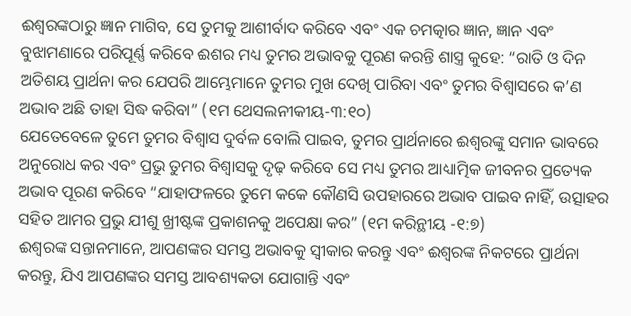ଈଶ୍ବରଙ୍କଠାରୁ ଜ୍ଞାନ ମାଗିବ, ସେ ତୁମକୁ ଆଶୀର୍ବାଦ କରିବେ ଏବଂ ଏକ ଚମତ୍କାର ଜ୍ଞାନ, ଜ୍ଞାନ ଏବଂ ବୁଝାମଣାରେ ପରିପୂର୍ଣ୍ଣ କରିବେ ଈଶର ମଧ୍ୟ ତୁମର ଅଭାବକୁ ପୂରଣ କରନ୍ତି ଶାସ୍ତ୍ର କୁହେ: “ରାତି ଓ ଦିନ ଅତିଶୟ ପ୍ରାର୍ଥନା କର ଯେପରି ଆମ୍ଭେମାନେ ତୁମର ମୁଖ ଦେଖି ପାରିବା ଏବଂ ତୁମର ବିଶ୍ୱାସରେ କ’ଣ ଅଭାବ ଅଛି ତାହା ସିଦ୍ଧ କରିବା” (୧ମ ଥେସଲନୀକୀୟ-୩:୧୦)
ଯେତେବେଳେ ତୁମେ ତୁମର ବିଶ୍ୱାସ ଦୁର୍ବଳ ବୋଲି ପାଇବ, ତୁମର ପ୍ରାର୍ଥନାରେ ଈଶ୍ବରଙ୍କୁ ସମାନ ଭାବରେ ଅନୁରୋଧ କର ଏବଂ ପ୍ରଭୁ ତୁମର ବିଶ୍ୱାସକୁ ଦୃଢ଼ କରିବେ ସେ ମଧ୍ୟ ତୁମର ଆଧ୍ୟାତ୍ମିକ ଜୀବନର ପ୍ରତ୍ୟେକ ଅଭାବ ପୂରଣ କରିବେ “ଯାହାଫଳରେ ତୁମେ କକେ କୌଣସି ଉପହାରରେ ଅଭାବ ପାଇବ ନାହିଁ, ଉତ୍ସାହର ସହିତ ଆମର ପ୍ରଭୁ ଯୀଶୁ ଖ୍ରୀଷ୍ଟଙ୍କ ପ୍ରକାଶନକୁ ଅପେକ୍ଷା କର” (୧ମ କରିନ୍ଥୀୟ -୧:୭)
ଈଶ୍ବରଙ୍କ ସନ୍ତାନମାନେ, ଆପଣଙ୍କର ସମସ୍ତ ଅଭାବକୁ ସ୍ୱୀକାର କରନ୍ତୁ ଏବଂ ଈଶ୍ବରଙ୍କ ନିକଟରେ ପ୍ରାର୍ଥନା କରନ୍ତୁ, ଯିଏ ଆପଣଙ୍କର ସମସ୍ତ ଆବଶ୍ୟକତା ଯୋଗାନ୍ତି ଏବଂ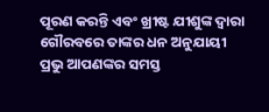ପୂରଣ କରନ୍ତି ଏବଂ ଖ୍ରୀଷ୍ଟ ଯୀଶୁଙ୍କ ଦ୍ୱାରା ଗୌରବରେ ତାଙ୍କର ଧନ ଅନୁଯାୟୀ ପ୍ରଭୁ ଆପଣଙ୍କର ସମସ୍ତ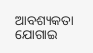ଆବଶ୍ୟକତା ଯୋଗାଇ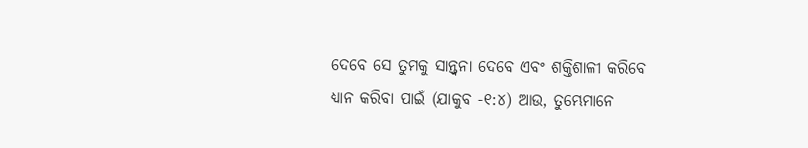ଦେବେ ସେ ତୁମକୁ ସାନ୍ତ୍ୱନା ଦେବେ ଏବଂ ଶକ୍ତିଶାଳୀ କରିବେ
ଧ୍ୟାନ କରିବା ପାଇଁ (ଯାକୁବ -୧:୪) ଆଉ, ତୁମ୍ଭେମାନେ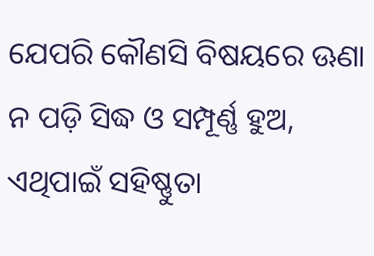ଯେପରି କୌଣସି ବିଷୟରେ ଊଣା ନ ପଡ଼ି ସିଦ୍ଧ ଓ ସମ୍ପୂର୍ଣ୍ଣ ହୁଅ, ଏଥିପାଇଁ ସହିଷ୍ଣୁତା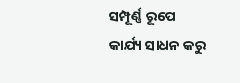ସମ୍ପୂର୍ଣ୍ଣ ରୂପେ କାର୍ଯ୍ୟ ସାଧନ କରୁ